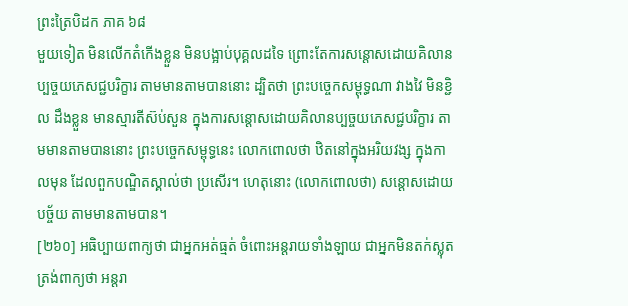ព្រះត្រៃបិដក ភាគ ៦៨
មួយទៀត មិនលើកតំកើងខ្លួន មិនបង្អាប់បុគ្គលដទៃ ព្រោះតែការសន្ដោសដោយគិលានប្បច្ចយភេសជ្ជបរិក្ខារ តាមមានតាមបាននោះ ដ្បិតថា ព្រះបច្ចេកសម្ពុទ្ធណា វាងវៃ មិនខ្ជិល ដឹងខ្លួន មានស្មារតីស៊ប់សួន ក្នុងការសន្ដោសដោយគិលានប្បច្ចយភេសជ្ជបរិក្ខារ តាមមានតាមបាននោះ ព្រះបច្ចេកសម្ពុទ្ធនេះ លោកពោលថា ឋិតនៅក្នុងអរិយវង្ស ក្នុងកាលមុន ដែលពួកបណ្ឌិតស្គាល់ថា ប្រសើរ។ ហេតុនោះ (លោកពោលថា) សន្ដោសដោយបច្ច័យ តាមមានតាមបាន។
[២៦០] អធិប្បាយពាក្យថា ជាអ្នកអត់ធ្មត់ ចំពោះអន្ដរាយទាំងឡាយ ជាអ្នកមិនតក់ស្លុត ត្រង់ពាក្យថា អន្ដរា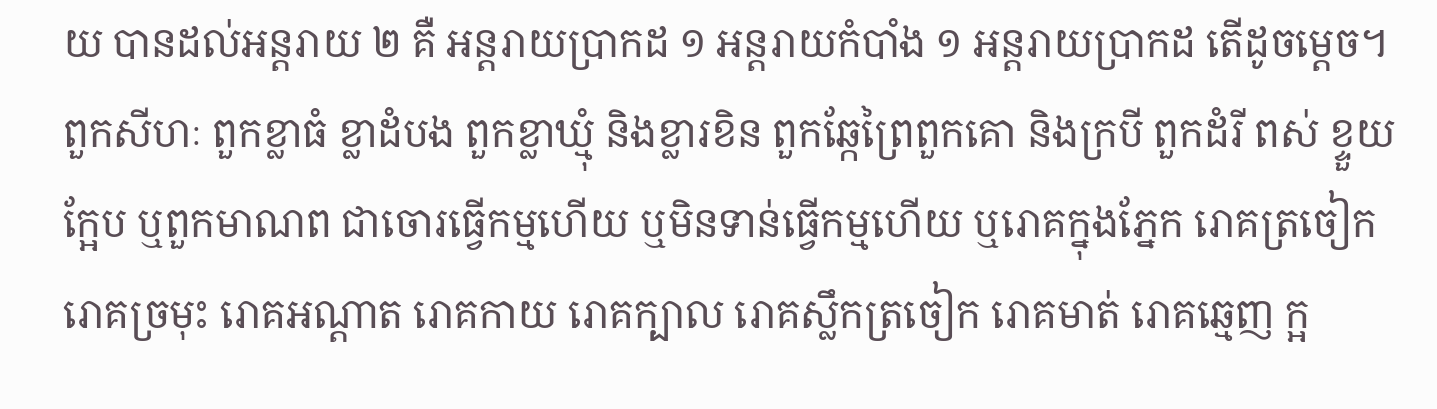យ បានដល់អន្ដរាយ ២ គឺ អន្ដរាយប្រាកដ ១ អន្ដរាយកំបាំង ១ អន្ដរាយប្រាកដ តើដូចម្ដេច។ ពួកសីហៈ ពួកខ្លាធំ ខ្លាដំបង ពួកខ្លាឃ្មុំ និងខ្លារខិន ពួកឆ្កែព្រៃពួកគោ និងក្របី ពួកដំរី ពស់ ខ្ទួយ ក្អែប ឬពួកមាណព ជាចោរធ្វើកម្មហើយ ឬមិនទាន់ធ្វើកម្មហើយ ឬរោគក្នុងភ្នែក រោគត្រចៀក រោគច្រមុះ រោគអណ្ដាត រោគកាយ រោគក្បាល រោគស្លឹកត្រចៀក រោគមាត់ រោគឆ្មេញ ក្អ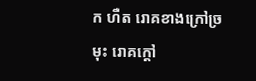ក ហឺត រោគខាងក្រៅច្រមុះ រោគក្ដៅ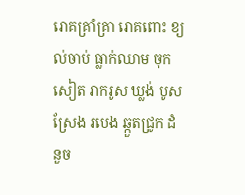រោគគ្រាំគ្រា រោគពោះ ខ្យល់ចាប់ ធ្លាក់ឈាម ចុកសៀត រាករូស ឃ្លង់ បូស ស្រែង របេង ឆ្កួតជ្រូក ដំនួច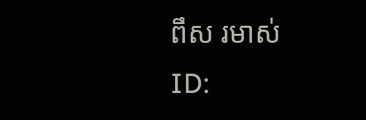ពឹស រមាស់
ID: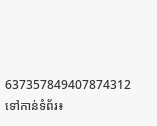637357849407874312
ទៅកាន់ទំព័រ៖